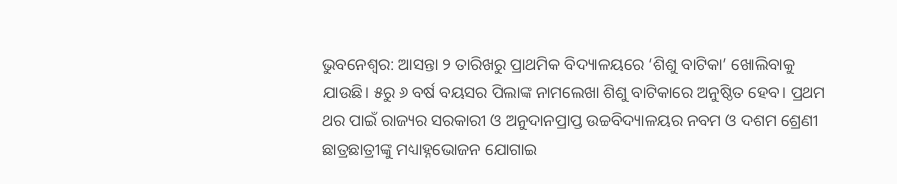ଭୁବନେଶ୍ବର: ଆସନ୍ତା ୨ ତାରିଖରୁ ପ୍ରାଥମିକ ବିଦ୍ୟାଳୟରେ ‘ଶିଶୁ ବାଟିକା’ ଖୋଲିବାକୁ ଯାଉଛି। ୫ରୁ ୬ ବର୍ଷ ବୟସର ପିଲାଙ୍କ ନାମଲେଖା ଶିଶୁ ବାଟିକାରେ ଅନୁଷ୍ଠିତ ହେବ। ପ୍ରଥମ ଥର ପାଇଁ ରାଜ୍ୟର ସରକାରୀ ଓ ଅନୁଦାନପ୍ରାପ୍ତ ଉଚ୍ଚବିଦ୍ୟାଳୟର ନବମ ଓ ଦଶମ ଶ୍ରେଣୀ ଛାତ୍ରଛାତ୍ରୀଙ୍କୁ ମଧ୍ୟାହ୍ନଭୋଜନ ଯୋଗାଇ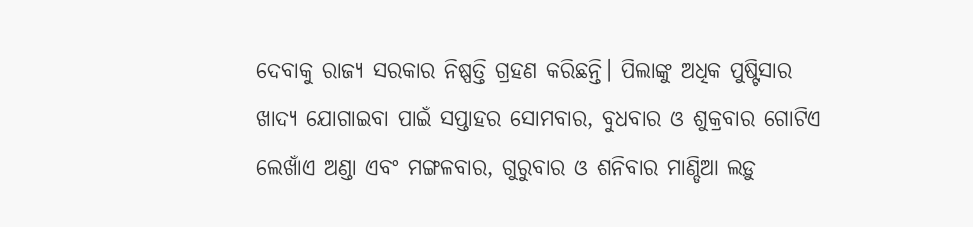ଦେବାକୁ ରାଜ୍ୟ ସରକାର ନିଷ୍ପତ୍ତି ଗ୍ରହଣ କରିଛନ୍ତି। ପିଲାଙ୍କୁ ଅଧିକ ପୁଷ୍ଟିସାର ଖାଦ୍ୟ ଯୋଗାଇବା ପାଇଁ ସପ୍ତାହର ସୋମବାର, ବୁଧବାର ଓ ଶୁକ୍ରବାର ଗୋଟିଏ ଲେଖାଁଏ ଅଣ୍ଡା ଏବଂ ମଙ୍ଗଳବାର, ଗୁରୁବାର ଓ ଶନିବାର ମାଣ୍ଡିଆ ଲଡ଼ୁ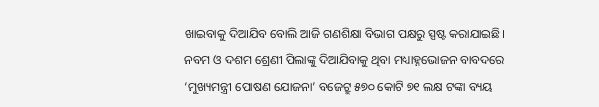ଖାଇବାକୁ ଦିଆଯିବ ବୋଲି ଆଜି ଗଣଶିକ୍ଷା ବିଭାଗ ପକ୍ଷରୁ ସ୍ପଷ୍ଟ କରାଯାଇଛି। ନବମ ଓ ଦଶମ ଶ୍ରେଣୀ ପିଲାଙ୍କୁ ଦିଆଯିବାକୁ ଥିବା ମଧ୍ୟାହ୍ନଭୋଜନ ବାବଦରେ ‘ମୁଖ୍ୟମନ୍ତ୍ରୀ ପୋଷଣ ଯୋଜନା’ ବଜେଟ୍ରୁ ୫୭୦ କୋଟି ୭୧ ଲକ୍ଷ ଟଙ୍କା ବ୍ୟୟ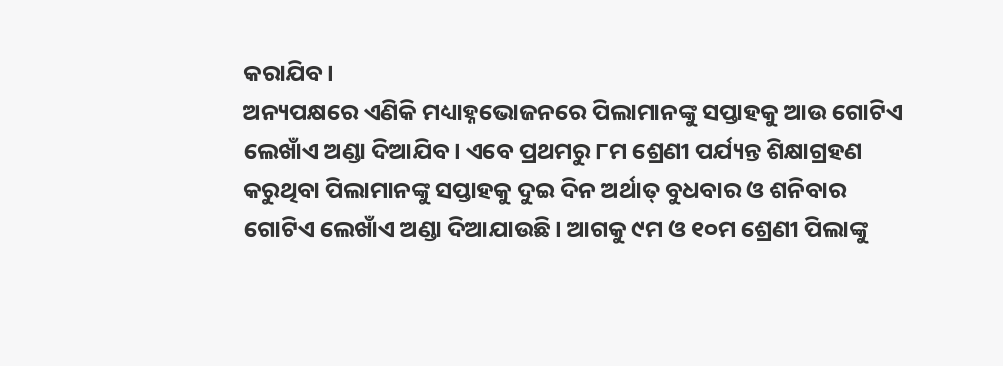କରାଯିବ।
ଅନ୍ୟପକ୍ଷରେ ଏଣିକି ମଧ୍ୟାହ୍ନଭୋଜନରେ ପିଲାମାନଙ୍କୁ ସପ୍ତାହକୁ ଆଉ ଗୋଟିଏ ଲେଖାଁଏ ଅଣ୍ଡା ଦିଆଯିବ। ଏବେ ପ୍ରଥମରୁ ୮ମ ଶ୍ରେଣୀ ପର୍ଯ୍ୟନ୍ତ ଶିକ୍ଷାଗ୍ରହଣ କରୁଥିବା ପିଲାମାନଙ୍କୁ ସପ୍ତାହକୁ ଦୁଇ ଦିନ ଅର୍ଥାତ୍ ବୁଧବାର ଓ ଶନିବାର ଗୋଟିଏ ଲେଖାଁଏ ଅଣ୍ଡା ଦିଆଯାଉଛି। ଆଗକୁ ୯ମ ଓ ୧୦ମ ଶ୍ରେଣୀ ପିଲାଙ୍କୁ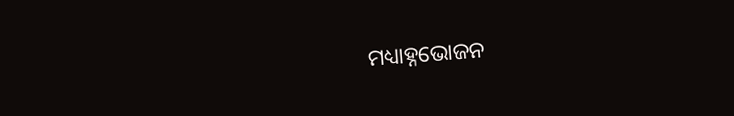ମଧ୍ୟାହ୍ନଭୋଜନ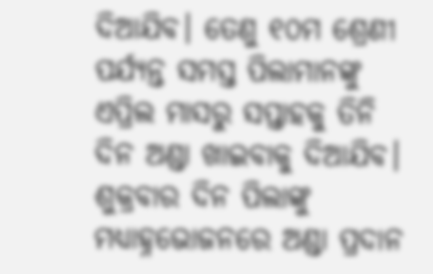ଦିଆଯିବ। ତେଣୁ ୧୦ମ ଶ୍ରେଣୀ ପର୍ଯ୍ୟନ୍ତ ସମସ୍ତ ପିଲାମାନଙ୍କୁ ଏପ୍ରିଲ ମାସରୁ ସପ୍ତାହକୁ ତିନି ଦିନ ଅଣ୍ଡା ଖାଇବାକୁ ଦିଆଯିବ। ଶୁକ୍ରବାର ଦିନ ପିଲାଙ୍କୁ ମଧ୍ୟାହ୍ନଭୋଜନରେ ଅଣ୍ଡା ପ୍ରଦାନ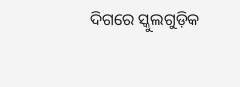ଦିଗରେ ସ୍କୁଲଗୁଡ଼ିକ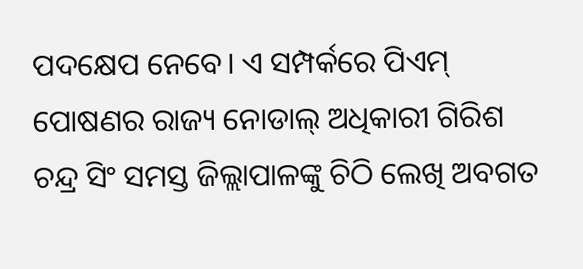ପଦକ୍ଷେପ ନେବେ। ଏ ସମ୍ପର୍କରେ ପିଏମ୍ ପୋଷଣର ରାଜ୍ୟ ନୋଡାଲ୍ ଅଧିକାରୀ ଗିରିଶ ଚନ୍ଦ୍ର ସିଂ ସମସ୍ତ ଜିଲ୍ଲାପାଳଙ୍କୁ ଚିଠି ଲେଖି ଅବଗତ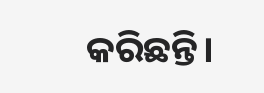କରିଛନ୍ତି।